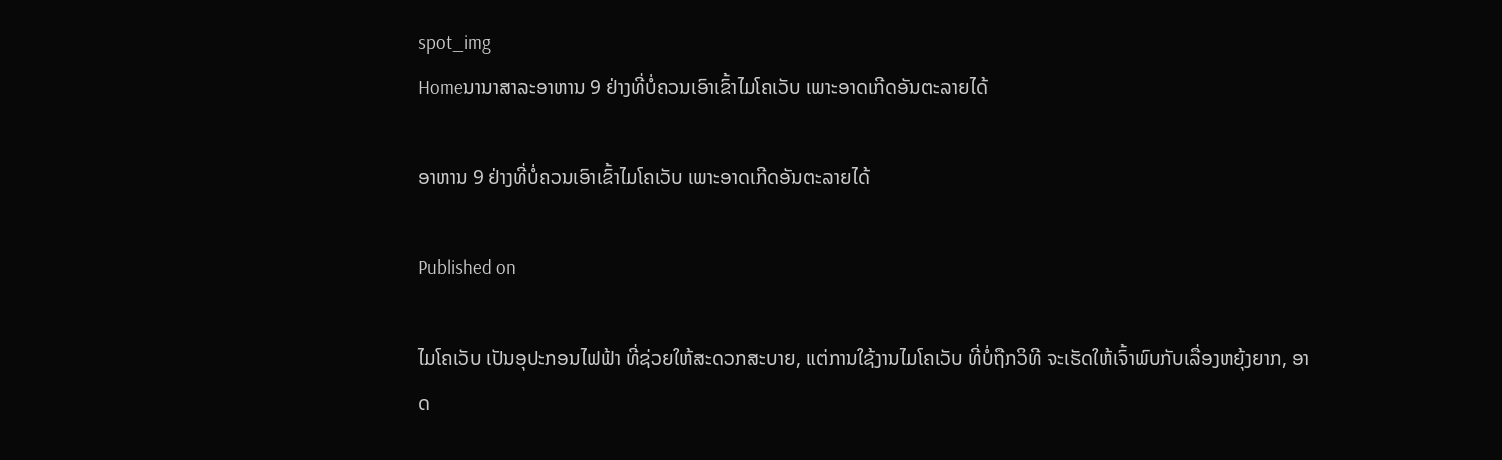spot_img
Homeນານາສາລະອາຫານ 9 ຢ່າງທີ່ບໍ່ຄວນເອົາເຂົ້າໄມໂຄເວັບ ເພາະອາດເກີດອັນຕະລາຍໄດ້

ອາຫານ 9 ຢ່າງທີ່ບໍ່ຄວນເອົາເຂົ້າໄມໂຄເວັບ ເພາະອາດເກີດອັນຕະລາຍໄດ້

Published on

ໄມໂຄເວັບ ເປັນອຸປະກອນໄຟຟ້າ ທີ່ຊ່ວຍໃຫ້ສະດວກສະບາຍ, ແຕ່ການໃຊ້ງານໄມໂຄເວັບ ທີ່ບໍ່ຖືກວິທີ ຈະເຮັດໃຫ້ເຈົ້າພົບກັບເລື່ອງຫຍຸ້ງຍາກ, ອາດ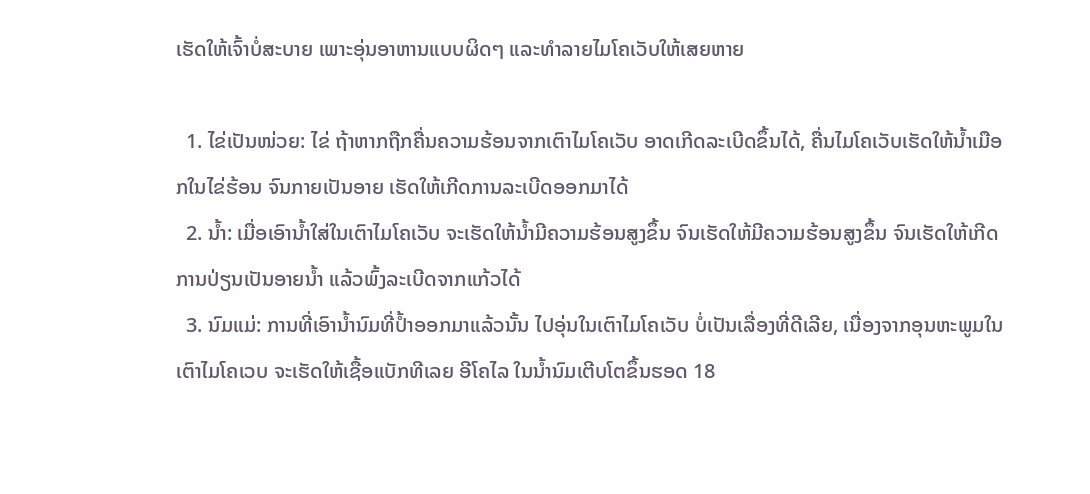ເຮັດໃຫ້ເຈົ້າບໍ່ສະບາຍ ເພາະອຸ່ນອາຫານແບບຜິດໆ ແລະທຳລາຍໄມໂຄເວັບໃຫ້ເສຍຫາຍ

  1. ໄຂ່ເປັນໜ່ວຍ: ໄຂ່ ຖ້າຫາກຖືກຄື່ນຄວາມຮ້ອນຈາກເຕົາໄມໂຄເວັບ ອາດເກີດລະເບີດຂຶ້ນໄດ້, ຄື່ນໄມໂຄເວັບເຮັດໃຫ້ນໍ້າເມືອກໃນໄຂ່ຮ້ອນ ຈົນກາຍເປັນອາຍ ເຮັດໃຫ້ເກີດການລະເບີດອອກມາໄດ້
  2. ນໍ້າ: ເມື່ອເອົານໍ້າໃສ່ໃນເຕົາໄມໂຄເວັບ ຈະເຮັດໃຫ້ນໍ້າມີຄວາມຮ້ອນສູງຂຶ້ນ ຈົນເຮັດໃຫ້ມີຄວາມຮ້ອນສູງຂຶ້ນ ຈົນເຮັດໃຫ້ເກີດການປ່ຽນເປັນອາຍນໍ້າ ແລ້ວພົ້ງລະເບີດຈາກແກ້ວໄດ້
  3. ນົມແມ່: ການທີ່ເອົານໍ້ານົມທີ່ປໍ້າອອກມາແລ້ວນັ້ນ ໄປອຸ່ນໃນເຕົາໄມໂຄເວັບ ບໍ່ເປັນເລື່ອງທີ່ດີເລີຍ, ເນື່ອງຈາກອຸນຫະພູມໃນເຕົາໄມໂຄເວບ ຈະເຮັດໃຫ້ເຊື້ອແບັກທີເລຍ ອີໂຄໄລ ໃນນໍ້ານົມເຕີບໂຕຂຶ້ນຮອດ 18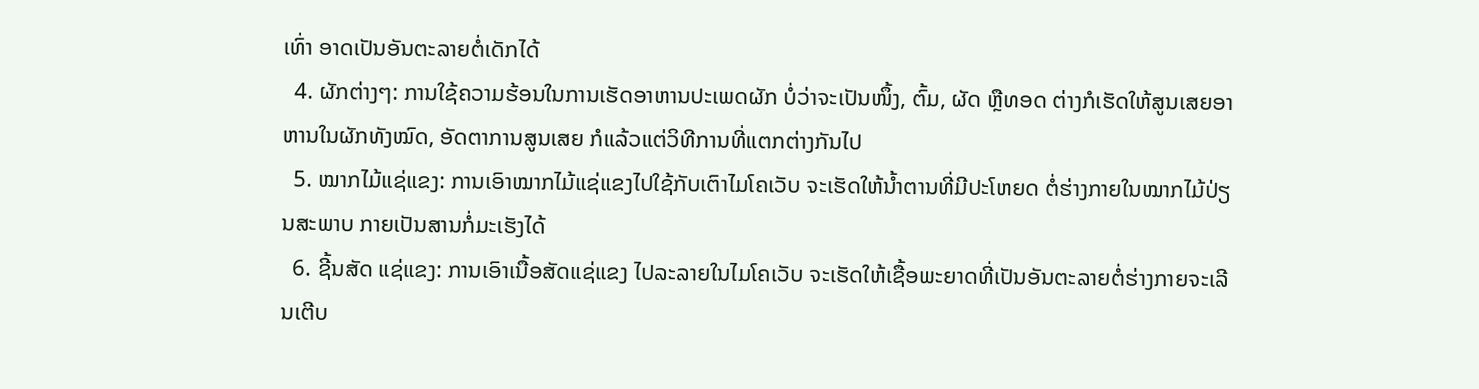ເທົ່າ ອາດເປັນອັນຕະລາຍຕໍ່ເດັກໄດ້
  4. ຜັກຕ່າງໆ: ການໃຊ້ຄວາມຮ້ອນໃນການເຮັດອາຫານປະເພດຜັກ ບໍ່ວ່າຈະເປັນໜຶ້ງ, ຕົ້ມ, ຜັດ ຫຼືທອດ ຕ່າງກໍເຮັດໃຫ້ສູນເສຍອາຫານໃນຜັກທັງໝົດ, ອັດຕາການສູນເສຍ ກໍແລ້ວແຕ່ວິທີການທີ່ແຕກຕ່າງກັນໄປ
  5. ໝາກໄມ້ແຊ່ແຂງ: ການເອົາໝາກໄມ້ແຊ່ແຂງໄປໃຊ້ກັບເຕົາໄມໂຄເວັບ ຈະເຮັດໃຫ້ນໍ້າຕານທີ່ມີປະໂຫຍດ ຕໍ່ຮ່າງກາຍໃນໝາກໄມ້ປ່ຽນສະພາບ ກາຍເປັນສານກໍ່ມະເຮັງໄດ້
  6. ຊີ້ນສັດ ແຊ່ແຂງ: ການເອົາເນື້ອສັດແຊ່ແຂງ ໄປລະລາຍໃນໄມໂຄເວັບ ຈະເຮັດໃຫ້ເຊື້ອພະຍາດທີ່ເປັນອັນຕະລາຍຕໍ່ຮ່າງກາຍຈະເລີນເຕີບ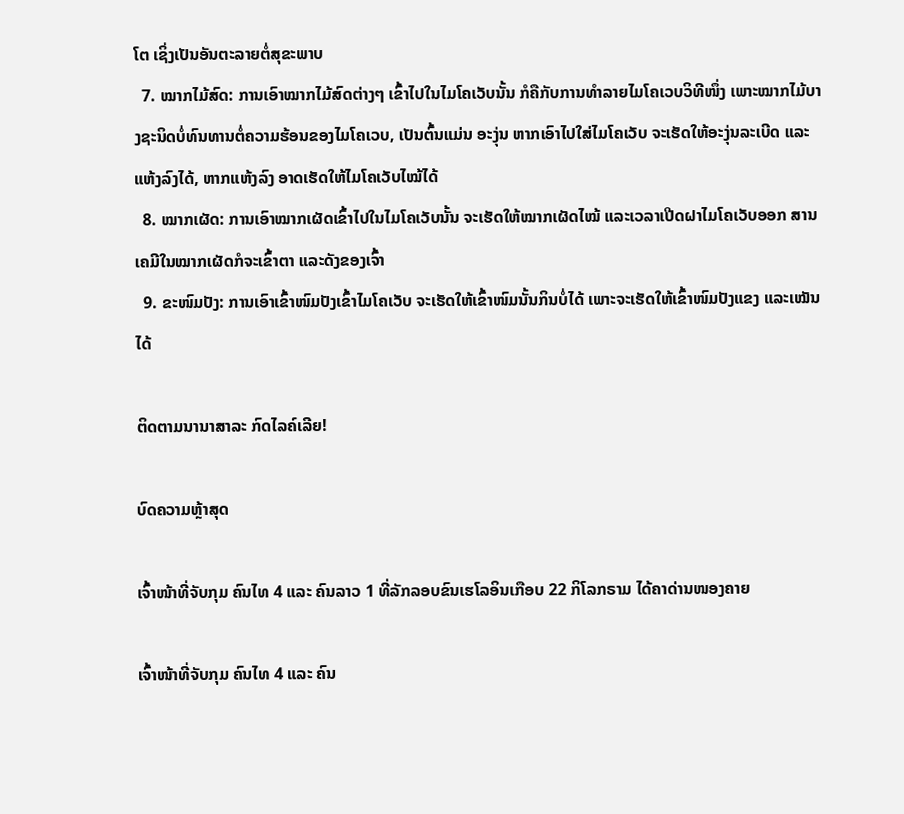ໂຕ ເຊິ່ງເປັນອັນຕະລາຍຕໍ່ສຸຂະພາບ
  7. ໝາກໄມ້ສົດ: ການເອົາໝາກໄມ້ສົດຕ່າງໆ ເຂົ້າໄປໃນໄມໂຄເວັບນັ້ນ ກໍຄືກັບການທຳລາຍໄມໂຄເວບວິທີໜຶ່ງ ເພາະໝາກໄມ້ບາງຊະນິດບໍ່ທົນທານຕໍ່ຄວາມຮ້ອນຂອງໄມໂຄເວບ, ເປັນຕົ້ນແມ່ນ ອະງຸ່ນ ຫາກເອົາໄປໃສ່ໄມໂຄເວັບ ຈະເຮັດໃຫ້ອະງຸ່ນລະເບີດ ແລະແຫ້ງລົງໄດ້, ຫາກແຫ້ງລົງ ອາດເຮັດໃຫ້ໄມໂຄເວັບໄໝ້ໄດ້
  8. ໝາກເຜັດ: ການເອົາໝາກເຜັດເຂົ້າໄປໃນໄມໂຄເວັບນັ້ນ ຈະເຮັດໃຫ້ໝາກເຜັດໄໝ້ ແລະເວລາເປີດຝາໄມໂຄເວັບອອກ ສານເຄມີໃນໝາກເຜັດກໍຈະເຂົ້າຕາ ແລະດັງຂອງເຈົ້າ
  9. ຂະໜົມປັງ: ການເອົາເຂົ້າໜົມປັງເຂົ້າໄມໂຄເວັບ ຈະເຮັດໃຫ້ເຂົ້າໜົມນັ້ນກິນບໍ່ໄດ້ ເພາະຈະເຮັດໃຫ້ເຂົ້າໜົມປັງແຂງ ແລະເໝັນໄດ້

ຕິດຕາມນານາສາລະ ກົດໄລຄ໌ເລີຍ!

ບົດຄວາມຫຼ້າສຸດ

ເຈົ້າໜ້າທີ່ຈັບກຸມ ຄົນໄທ 4 ແລະ ຄົນລາວ 1 ທີ່ລັກລອບຂົນເຮໂລອິນເກືອບ 22 ກິໂລກຣາມ ໄດ້ຄາດ່ານໜອງຄາຍ

ເຈົ້າໜ້າທີ່ຈັບກຸມ ຄົນໄທ 4 ແລະ ຄົນ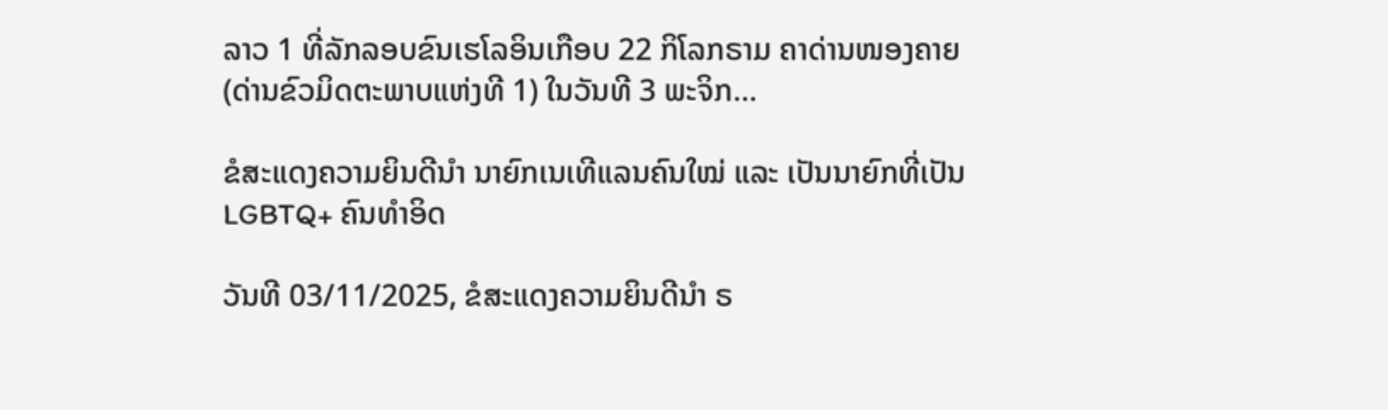ລາວ 1 ທີ່ລັກລອບຂົນເຮໂລອິນເກືອບ 22 ກິໂລກຣາມ ຄາດ່ານໜອງຄາຍ (ດ່ານຂົວມິດຕະພາບແຫ່ງທີ 1) ໃນວັນທີ 3 ພະຈິກ...

ຂໍສະແດງຄວາມຍິນດີນຳ ນາຍົກເນເທີແລນຄົນໃໝ່ ແລະ ເປັນນາຍົກທີ່ເປັນ LGBTQ+ ຄົນທຳອິດ

ວັນທີ 03/11/2025, ຂໍສະແດງຄວາມຍິນດີນຳ ຣ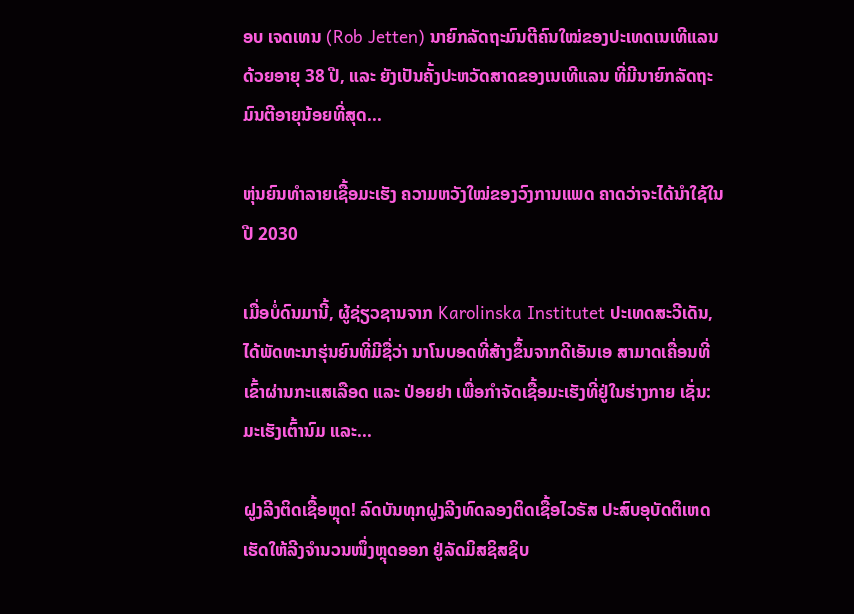ອບ ເຈດເທນ (Rob Jetten) ນາຍົກລັດຖະມົນຕີຄົນໃໝ່ຂອງປະເທດເນເທີແລນ ດ້ວຍອາຍຸ 38 ປີ, ແລະ ຍັງເປັນຄັ້ງປະຫວັດສາດຂອງເນເທີແລນ ທີ່ມີນາຍົກລັດຖະມົນຕີອາຍຸນ້ອຍທີ່ສຸດ...

ຫຸ່ນຍົນທຳລາຍເຊື້ອມະເຮັງ ຄວາມຫວັງໃໝ່ຂອງວົງການແພດ ຄາດວ່າຈະໄດ້ນໍາໃຊ້ໃນປີ 2030

ເມື່ອບໍ່ດົນມານີ້, ຜູ້ຊ່ຽວຊານຈາກ Karolinska Institutet ປະເທດສະວີເດັນ, ໄດ້ພັດທະນາຮຸ່ນຍົນທີ່ມີຊື່ວ່າ ນາໂນບອດທີ່ສ້າງຂຶ້ນຈາກດີເອັນເອ ສາມາດເຄື່ອນທີ່ເຂົ້າຜ່ານກະແສເລືອດ ແລະ ປ່ອຍຢາ ເພື່ອກຳຈັດເຊື້ອມະເຮັງທີ່ຢູ່ໃນຮ່າງກາຍ ເຊັ່ນ: ມະເຮັງເຕົ້ານົມ ແລະ...

ຝູງລີງຕິດເຊື້ອຫຼຸດ! ລົດບັນທຸກຝູງລີງທົດລອງຕິດເຊື້ອໄວຣັສ ປະສົບອຸບັດຕິເຫດ ເຮັດໃຫ້ລີງຈຳນວນໜຶ່ງຫຼຸດອອກ ຢູ່ລັດມິສຊິສຊິບ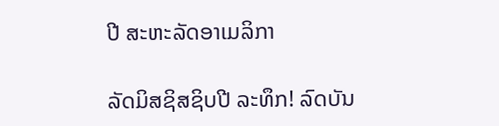ປີ ສະຫະລັດອາເມລິກາ

ລັດມິສຊິສຊິບປີ ລະທຶກ! ລົດບັນ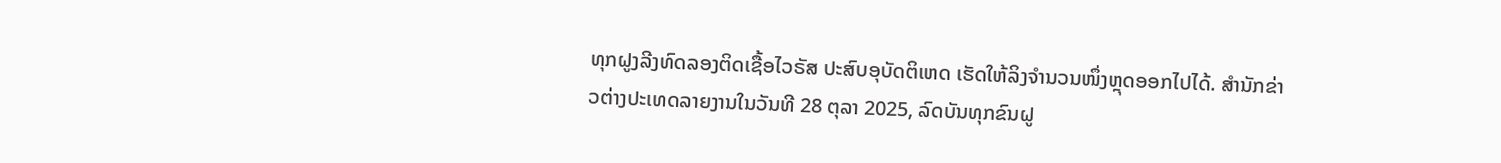ທຸກຝູງລີງທົດລອງຕິດເຊື້ອໄວຣັສ ປະສົບອຸບັດຕິເຫດ ເຮັດໃຫ້ລິງຈຳນວນໜຶ່ງຫຼຸດອອກໄປໄດ້. ສຳນັກຂ່າວຕ່າງປະເທດລາຍງານໃນວັນທີ 28 ຕຸລາ 2025, ລົດບັນທຸກຂົນຝູ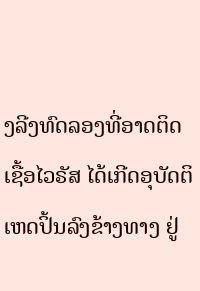ງລີງທົດລອງທີ່ອາດຕິດເຊື້ອໄວຣັສ ໄດ້ເກີດອຸບັດຕິເຫດປິ້ນລົງຂ້າງທາງ ຢູ່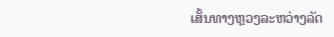ເສັ້ນທາງຫຼວງລະຫວ່າງລັດ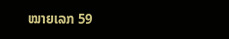ໝາຍເລກ 59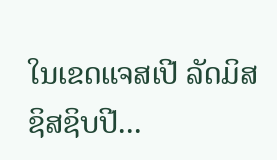ໃນເຂດແຈສເປີ ລັດມິສຊິສຊິບປີ...